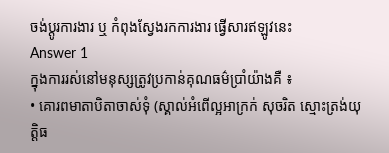ចង់ប្តូរការងារ ឬ កំពុងស្វែងរកការងារ ផ្វើសារឥឡូវនេះ
Answer 1
ក្នុងការរស់នៅមនុស្សត្រូវប្រកាន់គុណធម៌ប្រាំយ៉ាងគឺ ៖
• គោរពមាតាបិតាចាស់ទុំ (ស្គាល់អំពើល្អអាក្រក់ សុចរិត ស្មោះត្រង់យុត្តិធ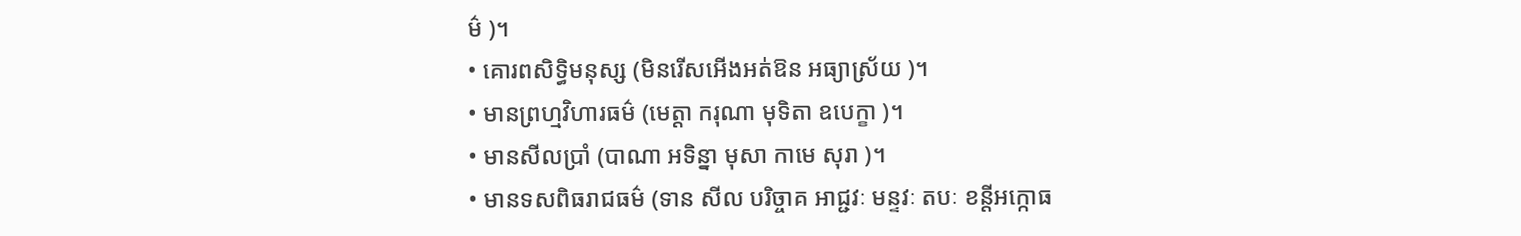ម៌ )។
• គោរពសិទ្ធិមនុស្ស (មិនរើសអើងអត់ឱន អធ្យាស្រ័យ )។
• មានព្រហ្មវិហារធម៌ (មេត្តា ករុណា មុទិតា ឧបេក្ខា )។
• មានសីលប្រាំ (បាណា អទិន្នា មុសា កាមេ សុរា )។
• មានទសពិធរាជធម៌ (ទាន សីល បរិច្ចាគ អាជ្ជវៈ មន្ទវៈ តបៈ ខន្តីអក្កោធ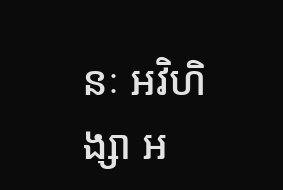នៈ អវិហិង្សា អ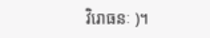វិរោធនៈ )។